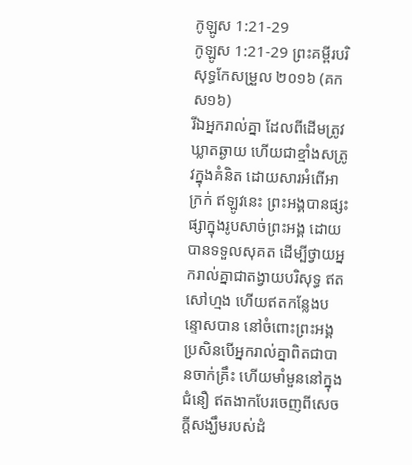កូឡូស 1:21-29
កូឡូស 1:21-29 ព្រះគម្ពីរបរិសុទ្ធកែសម្រួល ២០១៦ (គកស១៦)
រីឯអ្នករាល់គ្នា ដែលពីដើមត្រូវឃ្លាតឆ្ងាយ ហើយជាខ្មាំងសត្រូវក្នុងគំនិត ដោយសារអំពើអាក្រក់ ឥឡូវនេះ ព្រះអង្គបានផ្សះផ្សាក្នុងរូបសាច់ព្រះអង្គ ដោយបានទទួលសុគត ដើម្បីថ្វាយអ្នករាល់គ្នាជាតង្វាយបរិសុទ្ធ ឥតសៅហ្មង ហើយឥតកន្លែងបន្ទោសបាន នៅចំពោះព្រះអង្គ ប្រសិនបើអ្នករាល់គ្នាពិតជាបានចាក់គ្រឹះ ហើយមាំមួននៅក្នុងជំនឿ ឥតងាកបែរចេញពីសេចក្តីសង្ឃឹមរបស់ដំ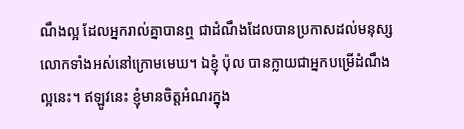ណឹងល្អ ដែលអ្នករាល់គ្នាបានឮ ជាដំណឹងដែលបានប្រកាសដល់មនុស្សលោកទាំងអស់នៅក្រោមមេឃ។ ឯខ្ញុំ ប៉ុល បានក្លាយជាអ្នកបម្រើដំណឹងល្អនេះ។ ឥឡូវនេះ ខ្ញុំមានចិត្តអំណរក្នុង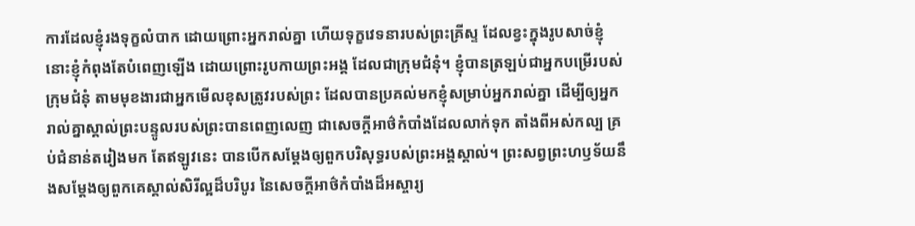ការដែលខ្ញុំរងទុក្ខលំបាក ដោយព្រោះអ្នករាល់គ្នា ហើយទុក្ខវេទនារបស់ព្រះគ្រីស្ទ ដែលខ្វះក្នុងរូបសាច់ខ្ញុំ នោះខ្ញុំកំពុងតែបំពេញឡើង ដោយព្រោះរូបកាយព្រះអង្គ ដែលជាក្រុមជំនុំ។ ខ្ញុំបានត្រឡប់ជាអ្នកបម្រើរបស់ក្រុមជំនុំ តាមមុខងារជាអ្នកមើលខុសត្រូវរបស់ព្រះ ដែលបានប្រគល់មកខ្ញុំសម្រាប់អ្នករាល់គ្នា ដើម្បីឲ្យអ្នករាល់គ្នាស្គាល់ព្រះបន្ទូលរបស់ព្រះបានពេញលេញ ជាសេចក្តីអាថ៌កំបាំងដែលលាក់ទុក តាំងពីអស់កល្ប គ្រប់ជំនាន់តរៀងមក តែឥឡូវនេះ បានបើកសម្ដែងឲ្យពួកបរិសុទ្ធរបស់ព្រះអង្គស្គាល់។ ព្រះសព្វព្រះហឫទ័យនឹងសម្ដែងឲ្យពួកគេស្គាល់សិរីល្អដ៏បរិបូរ នៃសេចក្តីអាថ៌កំបាំងដ៏អស្ចារ្យ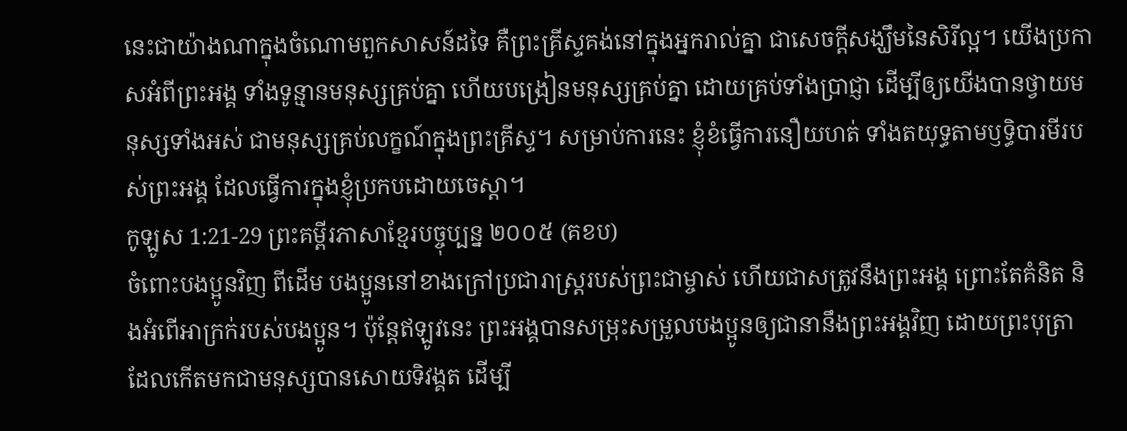នេះជាយ៉ាងណាក្នុងចំណោមពួកសាសន៍ដទៃ គឺព្រះគ្រីស្ទគង់នៅក្នុងអ្នករាល់គ្នា ជាសេចក្ដីសង្ឃឹមនៃសិរីល្អ។ យើងប្រកាសអំពីព្រះអង្គ ទាំងទូន្មានមនុស្សគ្រប់គ្នា ហើយបង្រៀនមនុស្សគ្រប់គ្នា ដោយគ្រប់ទាំងប្រាជ្ញា ដើម្បីឲ្យយើងបានថ្វាយមនុស្សទាំងអស់ ជាមនុស្សគ្រប់លក្ខណ៍ក្នុងព្រះគ្រីស្ទ។ សម្រាប់ការនេះ ខ្ញុំខំធ្វើការនឿយហត់ ទាំងតយុទ្ធតាមឫទ្ធិបារមីរបស់ព្រះអង្គ ដែលធ្វើការក្នុងខ្ញុំប្រកបដោយចេស្ដា។
កូឡូស 1:21-29 ព្រះគម្ពីរភាសាខ្មែរបច្ចុប្បន្ន ២០០៥ (គខប)
ចំពោះបងប្អូនវិញ ពីដើម បងប្អូននៅខាងក្រៅប្រជារាស្ដ្ររបស់ព្រះជាម្ចាស់ ហើយជាសត្រូវនឹងព្រះអង្គ ព្រោះតែគំនិត និងអំពើអាក្រក់របស់បងប្អូន។ ប៉ុន្តែឥឡូវនេះ ព្រះអង្គបានសម្រុះសម្រួលបងប្អូនឲ្យជានានឹងព្រះអង្គវិញ ដោយព្រះបុត្រា ដែលកើតមកជាមនុស្សបានសោយទិវង្គត ដើម្បី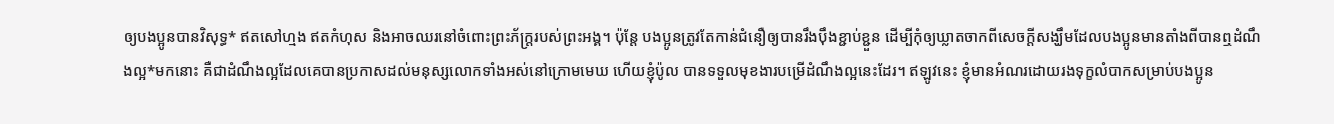ឲ្យបងប្អូនបានវិសុទ្ធ* ឥតសៅហ្មង ឥតកំហុស និងអាចឈរនៅចំពោះព្រះភ័ក្ត្ររបស់ព្រះអង្គ។ ប៉ុន្តែ បងប្អូនត្រូវតែកាន់ជំនឿឲ្យបានរឹងប៉ឹងខ្ជាប់ខ្ជួន ដើម្បីកុំឲ្យឃ្លាតចាកពីសេចក្ដីសង្ឃឹមដែលបងប្អូនមានតាំងពីបានឮដំណឹងល្អ*មកនោះ គឺជាដំណឹងល្អដែលគេបានប្រកាសដល់មនុស្សលោកទាំងអស់នៅក្រោមមេឃ ហើយខ្ញុំប៉ូល បានទទួលមុខងារបម្រើដំណឹងល្អនេះដែរ។ ឥឡូវនេះ ខ្ញុំមានអំណរដោយរងទុក្ខលំបាកសម្រាប់បងប្អូន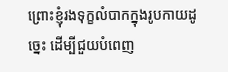ព្រោះខ្ញុំរងទុក្ខលំបាកក្នុងរូបកាយដូច្នេះ ដើម្បីជួយបំពេញ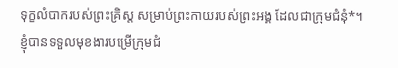ទុក្ខលំបាករបស់ព្រះគ្រិស្ត សម្រាប់ព្រះកាយរបស់ព្រះអង្គ ដែលជាក្រុមជំនុំ*។ ខ្ញុំបានទទួលមុខងារបម្រើក្រុមជំ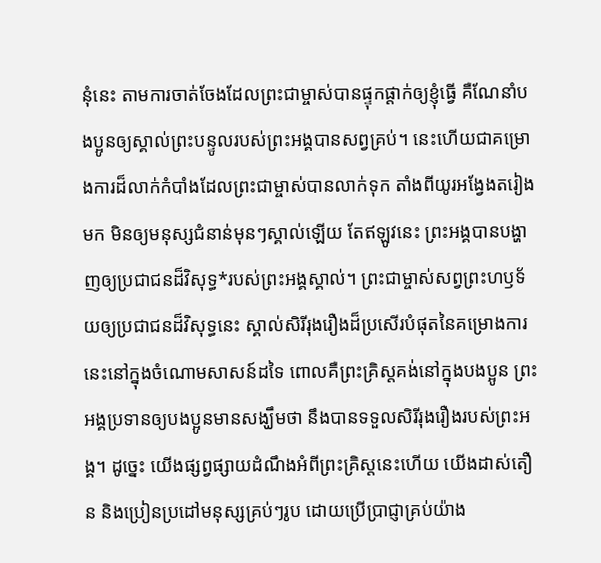នុំនេះ តាមការចាត់ចែងដែលព្រះជាម្ចាស់បានផ្ទុកផ្ដាក់ឲ្យខ្ញុំធ្វើ គឺណែនាំបងប្អូនឲ្យស្គាល់ព្រះបន្ទូលរបស់ព្រះអង្គបានសព្វគ្រប់។ នេះហើយជាគម្រោងការដ៏លាក់កំបាំងដែលព្រះជាម្ចាស់បានលាក់ទុក តាំងពីយូរអង្វែងតរៀងមក មិនឲ្យមនុស្សជំនាន់មុនៗស្គាល់ឡើយ តែឥឡូវនេះ ព្រះអង្គបានបង្ហាញឲ្យប្រជាជនដ៏វិសុទ្ធ*របស់ព្រះអង្គស្គាល់។ ព្រះជាម្ចាស់សព្វព្រះហឫទ័យឲ្យប្រជាជនដ៏វិសុទ្ធនេះ ស្គាល់សិរីរុងរឿងដ៏ប្រសើរបំផុតនៃគម្រោងការនេះនៅក្នុងចំណោមសាសន៍ដទៃ ពោលគឺព្រះគ្រិស្តគង់នៅក្នុងបងប្អូន ព្រះអង្គប្រទានឲ្យបងប្អូនមានសង្ឃឹមថា នឹងបានទទួលសិរីរុងរឿងរបស់ព្រះអង្គ។ ដូច្នេះ យើងផ្សព្វផ្សាយដំណឹងអំពីព្រះគ្រិស្តនេះហើយ យើងដាស់តឿន និងប្រៀនប្រដៅមនុស្សគ្រប់ៗរូប ដោយប្រើប្រាជ្ញាគ្រប់យ៉ាង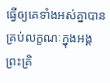ធ្វើឲ្យគេទាំងអស់គ្នាបានគ្រប់លក្ខណៈក្នុងអង្គព្រះគ្រិ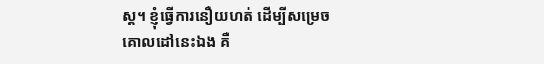ស្ត។ ខ្ញុំធ្វើការនឿយហត់ ដើម្បីសម្រេចគោលដៅនេះឯង គឺ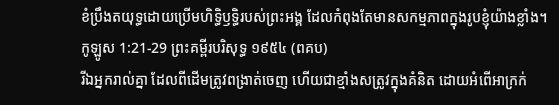ខំប្រឹងតយុទ្ធដោយប្រើមហិទ្ធិឫទ្ធិរបស់ព្រះអង្គ ដែលកំពុងតែមានសកម្មភាពក្នុងរូបខ្ញុំយ៉ាងខ្លាំង។
កូឡូស 1:21-29 ព្រះគម្ពីរបរិសុទ្ធ ១៩៥៤ (ពគប)
រីឯអ្នករាល់គ្នា ដែលពីដើមត្រូវពង្រាត់ចេញ ហើយជាខ្មាំងសត្រូវក្នុងគំនិត ដោយអំពើអាក្រក់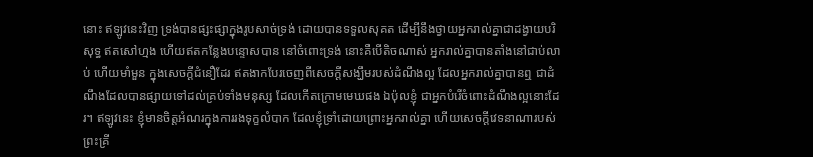នោះ ឥឡូវនេះវិញ ទ្រង់បានផ្សះផ្សាក្នុងរូបសាច់ទ្រង់ ដោយបានទទួលសុគត ដើម្បីនឹងថ្វាយអ្នករាល់គ្នាជាដង្វាយបរិសុទ្ធ ឥតសៅហ្មង ហើយឥតកន្លែងបន្ទោសបាន នៅចំពោះទ្រង់ នោះគឺបើតិចណាស់ អ្នករាល់គ្នាបានតាំងនៅជាប់លាប់ ហើយមាំមួន ក្នុងសេចក្ដីជំនឿដែរ ឥតងាកបែរចេញពីសេចក្ដីសង្ឃឹមរបស់ដំណឹងល្អ ដែលអ្នករាល់គ្នាបានឮ ជាដំណឹងដែលបានផ្សាយទៅដល់គ្រប់ទាំងមនុស្ស ដែលកើតក្រោមមេឃផង ឯប៉ុលខ្ញុំ ជាអ្នកបំរើចំពោះដំណឹងល្អនោះដែរ។ ឥឡូវនេះ ខ្ញុំមានចិត្តអំណរក្នុងការរងទុក្ខលំបាក ដែលខ្ញុំទ្រាំដោយព្រោះអ្នករាល់គ្នា ហើយសេចក្ដីវេទនាណារបស់ព្រះគ្រី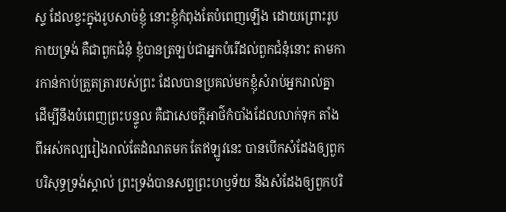ស្ទ ដែលខ្វះក្នុងរូបសាច់ខ្ញុំ នោះខ្ញុំកំពុងតែបំពេញឡើង ដោយព្រោះរូបកាយទ្រង់ គឺជាពួកជំនុំ ខ្ញុំបានត្រឡប់ជាអ្នកបំរើដល់ពួកជំនុំនោះ តាមការកាន់កាប់ត្រួតត្រារបស់ព្រះ ដែលបានប្រគល់មកខ្ញុំសំរាប់អ្នករាល់គ្នា ដើម្បីនឹងបំពេញព្រះបន្ទូល គឺជាសេចក្ដីអាថ៌កំបាំងដែលលាក់ទុក តាំងពីអស់កល្បរៀងរាល់តែដំណតមក តែឥឡូវនេះ បានបើកសំដែងឲ្យពួកបរិសុទ្ធទ្រង់ស្គាល់ ព្រះទ្រង់បានសព្វព្រះហឫទ័យ នឹងសំដែងឲ្យពួកបរិ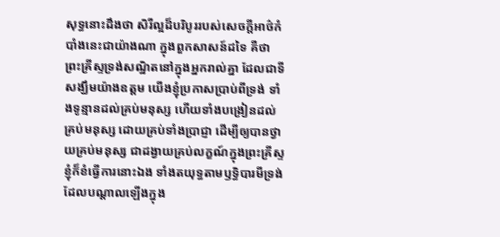សុទ្ធនោះដឹងថា សិរីល្អដ៏បរិបូររបស់សេចក្ដីអាថ៌កំបាំងនេះជាយ៉ាងណា ក្នុងពួកសាសន៍ដទៃ គឺថា ព្រះគ្រីស្ទទ្រង់សណ្ឋិតនៅក្នុងអ្នករាល់គ្នា ដែលជាទីសង្ឃឹមយ៉ាងឧត្តម យើងខ្ញុំប្រកាសប្រាប់ពីទ្រង់ ទាំងទូន្មានដល់គ្រប់មនុស្ស ហើយទាំងបង្រៀនដល់គ្រប់មនុស្ស ដោយគ្រប់ទាំងប្រាជ្ញា ដើម្បីឲ្យបានថ្វាយគ្រប់មនុស្ស ជាដង្វាយគ្រប់លក្ខណ៍ក្នុងព្រះគ្រីស្ទ ខ្ញុំក៏ខំធ្វើការនោះឯង ទាំងតយុទ្ធតាមឫទ្ធិបារមីទ្រង់ ដែលបណ្តាលឡើងក្នុង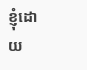ខ្ញុំដោយ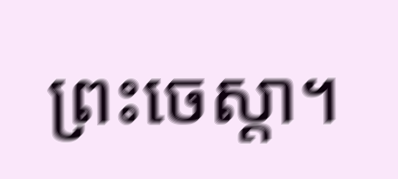ព្រះចេស្តា។